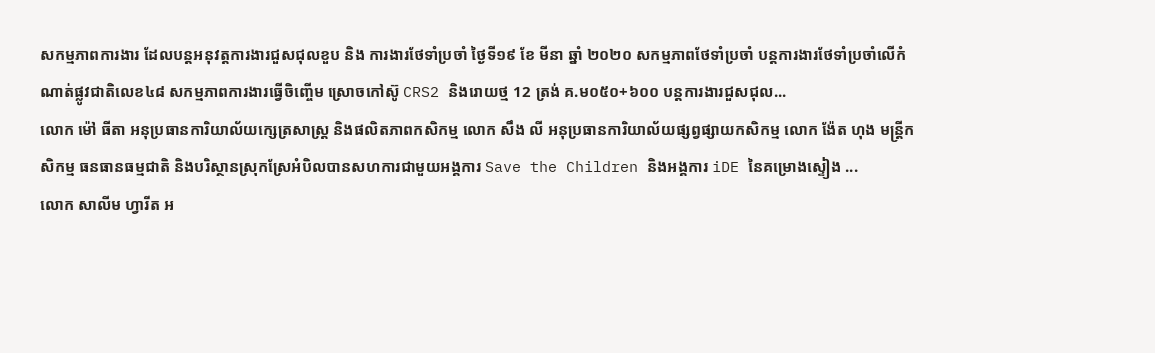សកម្មភាពការងារ ដែលបន្តអនុវត្តការងារជួសជុលខួប និង ការងារថែទាំប្រចាំ ថ្ងៃទី១៩ ខែ មីនា ឆ្នាំ ២០២០ សកម្មភាពថែទាំប្រចាំ បន្តការងារថែទាំប្រចាំលើកំណាត់ផ្លូវជាតិលេខ៤៨ សកម្មភាពការងារធ្វើចិញ្ចើម ស្រោចកៅស៊ូ CRS2 និងរោយថ្ម 12 ត្រង់ គ.ម០៥០+៦០០ បន្តការងារជួសជុល...
លោក ម៉ៅ ធីតា អនុប្រធានការិយាល័យក្សេត្រសាស្ត្រ និងផលិតភាពកសិកម្ម លោក សឹង លី អនុប្រធានការិយាល័យផ្សព្វផ្សាយកសិកម្ម លោក ង៉ែត ហុង មន្រ្ដីកសិកម្ម ធនធានធម្មជាតិ និងបរិស្ថានស្រុកស្រែអំបិលបានសហការជាមួយអង្គការ Save the Children និងអង្គការ iDE នៃគម្រោងស្ទៀង ...
លោក សាលីម ហ្វារីត អ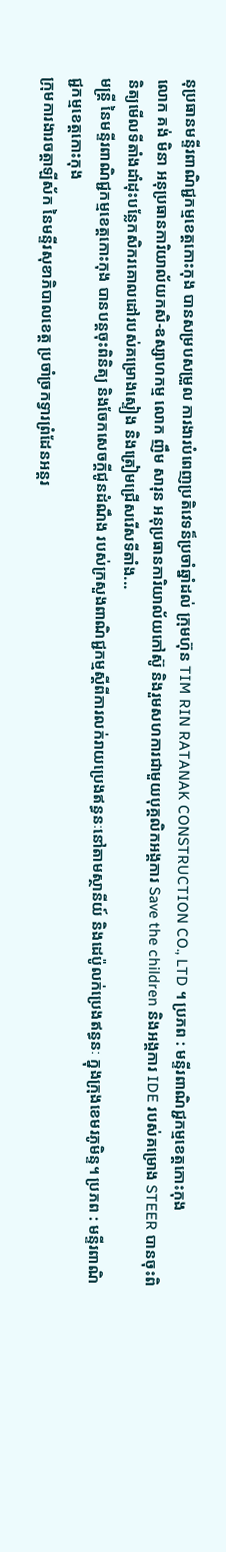នុប្រធានមន្ទីរពាណិជ្ជកម្មខេត្តកោះកុង បានសម្របសម្រួល ការងារបំពេញប្រតិវេទន៏ប្រចាំឆ្នាំដល់ ក្រុមហ៊ុន TIM RIN RATANAK CONSTRUCTION CO., LTD ។ ប្រភព : មន្ទីរពាណិជ្ជកម្មខេត្តកោះកុង
លោក គង់ មិនា អនុប្រធានការិយាល័យកសិ-ឧស្សាហកម្ម លោក ញឹម សារុន អនុប្រធានការិយាល័យកៅស៊ូ និងរួមសហការជាមួយបុគ្គលិកអង្គការ Save the children និងអង្គការ IDE របស់គម្រោង STEER បានចុះពិនិត្យមើលទីតាំងដាំដុះបន្លែកសិករគោលដៅរបស់គម្រោងស្ទៀង និងត្រៀមជ្រើសរើសទីតាំង...
មន្ត្រី នៃមន្ទីរពាណិជ្ជកម្មខេត្តកោះកុង បានបន្តចុះពិនិត្យ និងចែកសេចក្តីជូនដំណឹង របស់ក្រសួងពាណិជ្ជកម្មស្តីពីការលក់រាយប្រេងឥន្ធនៈនៅតាមស្ថានីយ៍ និងដេប៉ូលក់ប្រេងឥន្ធនៈ ក្នុងក្រុងខេមរភូមិន្ទ។ ប្រភព : មន្ទីរពាណិជ្ជកម្មខេត្តកោះកុង
ក្រុមការងារចត្តាឡីស័ក នៃមន្ទីរសុខាភិបាលខេត្ត ប្រចាំច្រកទ្វារព្រំដែនអន្តរ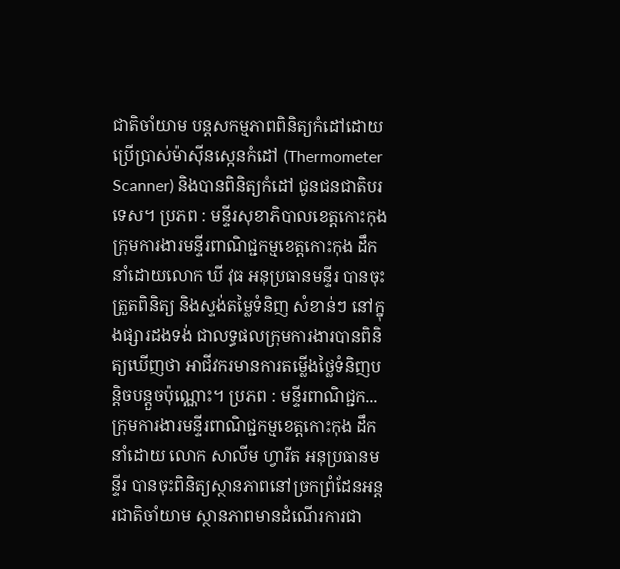ជាតិចាំយាម បន្តសកម្មភាពពិនិត្យកំដៅដោយប្រើប្រាស់ម៉ាសុីនស្កេនកំដៅ (Thermometer Scanner) និងបានពិនិត្យកំដៅ ជូនជនជាតិបរទេស។ ប្រភព : មន្ទីរសុខាភិបាលខេត្តកោះកុង
ក្រុមការងារមន្ទីរពាណិជ្ជកម្មខេត្តកោះកុង ដឹកនាំដោយលោក ឃី វុធ អនុប្រធានមន្ទីរ បានចុះត្រួតពិនិត្យ និងស្ទង់តម្លៃទំនិញ សំខាន់ៗ នៅក្នុងផ្សារដងទង់ ជាលទ្ធផលក្រុមការងារបានពិនិត្យឃើញថា អាជីវករមានការតម្លើងថ្លៃទំនិញបន្តិចបន្តួចប៉ុណ្ណោះ។ ប្រភព : មន្ទីរពាណិជ្ជក...
ក្រុមការងារមន្ទីរពាណិជ្ជកម្មខេត្តកោះកុង ដឹកនាំដោយ លោក សាលីម ហ្វារីត អនុប្រធានមន្ទីរ បានចុះពិនិត្យស្ថានភាពនៅច្រកព្រំដែនអន្តរជាតិចាំយាម ស្ថានភាពមានដំណើរការជា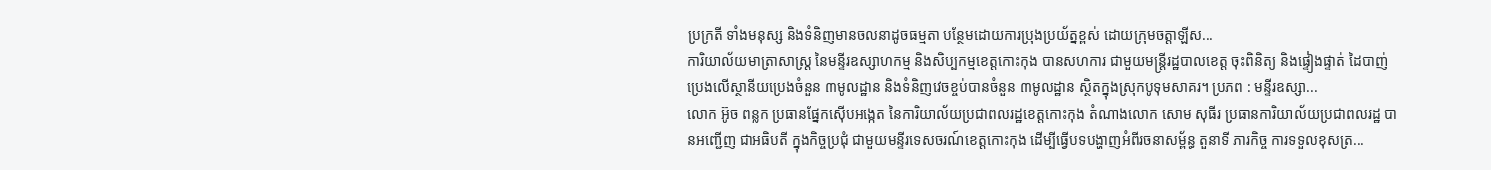ប្រក្រតី ទាំងមនុស្ស និងទំនិញមានចលនាដូចធម្មតា បន្ថែមដោយការប្រុងប្រយ័ត្នខ្ពស់ ដោយក្រុមចត្តាឡីស...
ការិយាល័យមាត្រាសាស្រ្ត នៃមន្ទីរឧស្សាហកម្ម និងសិប្បកម្មខេត្តកោះកុង បានសហការ ជាមួយមន្រ្តីរដ្ឋបាលខេត្ត ចុះពិនិត្យ និងផ្ទៀងផ្ទាត់ ដៃបាញ់ប្រេងលើស្ថានីយប្រេងចំនួន ៣មូលដ្ឋាន និងទំនិញវេចខ្ចប់បានចំនួន ៣មូលដ្ឋាន ស្ថិតក្នុងស្រុកបូទុមសាគរ។ ប្រភព : មន្ទីរឧស្សា...
លោក អ៊ូច ពន្លក ប្រធានផ្នែកស៊ើបអង្កេត នៃការិយាល័យប្រជាពលរដ្ឋខេត្តកោះកុង តំណាងលោក សោម សុធីរ ប្រធានការិយាល័យប្រជាពលរដ្ឋ បានអញ្ជើញ ជាអធិបតី ក្នុងកិច្ចប្រជំុ ជាមួយមន្ទីរទេសចរណ៍ខេត្តកោះកុង ដើម្បីធ្វើបទបង្ហាញអំពីរចនាសម្ព័ន្ធ តួនាទី ភារកិច្ច ការទទួលខុសត្រ...